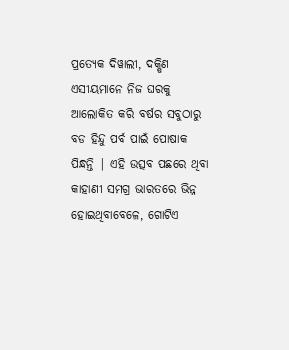ପ୍ରତ୍ୟେକ ଦିୱାଲୀ, ଦକ୍ଷିଣ ଏସୀୟମାନେ ନିଜ ଘରକୁ ଆଲୋକିତ କରି ବର୍ଷର ସବୁଠାରୁ ବଡ ହିନ୍ଦୁ ପର୍ବ ପାଇଁ ପୋଷାକ ପିନ୍ଧନ୍ତି | ଏହି ଉତ୍ସବ ପଛରେ ଥିବା କାହାଣୀ ସମଗ୍ର ଭାରତରେ ଭିନ୍ନ ହୋଇଥିବାବେଳେ, ଗୋଟିଏ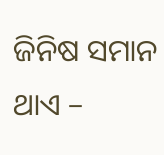ଜିନିଷ ସମାନ ଥାଏ –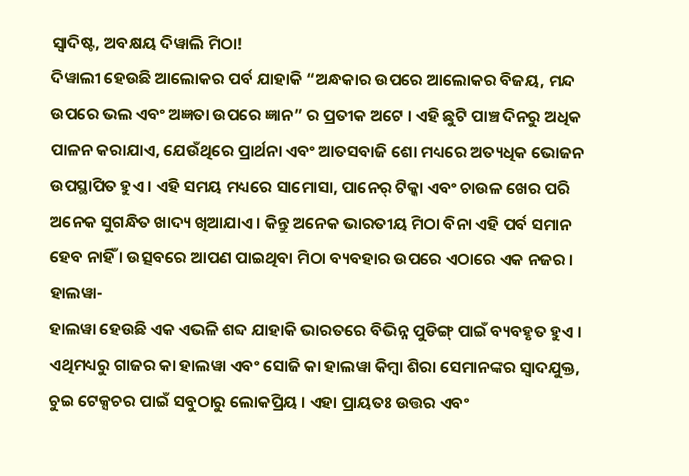ସ୍ୱାଦିଷ୍ଟ, ଅବକ୍ଷୟ ଦିୱାଲି ମିଠା!
ଦିୱାଲୀ ହେଉଛି ଆଲୋକର ପର୍ବ ଯାହାକି “ଅନ୍ଧକାର ଉପରେ ଆଲୋକର ବିଜୟ, ମନ୍ଦ ଉପରେ ଭଲ ଏବଂ ଅଜ୍ଞତା ଉପରେ ଜ୍ଞାନ” ର ପ୍ରତୀକ ଅଟେ । ଏହି ଛୁଟି ପାଞ୍ଚ ଦିନରୁ ଅଧିକ ପାଳନ କରାଯାଏ, ଯେଉଁଥିରେ ପ୍ରାର୍ଥନା ଏବଂ ଆତସବାଜି ଶୋ ମଧ୍ୟରେ ଅତ୍ୟଧିକ ଭୋଜନ ଉପସ୍ଥାପିତ ହୁଏ । ଏହି ସମୟ ମଧ୍ୟରେ ସାମୋସା, ପାନେର୍ ଟିକ୍କା ଏବଂ ଚାଉଳ ଖେର ପରି ଅନେକ ସୁଗନ୍ଧିତ ଖାଦ୍ୟ ଖିଆଯାଏ । କିନ୍ତୁ ଅନେକ ଭାରତୀୟ ମିଠା ବିନା ଏହି ପର୍ବ ସମାନ ହେବ ନାହିଁ । ଉତ୍ସବରେ ଆପଣ ପାଇଥିବା ମିଠା ବ୍ୟବହାର ଉପରେ ଏଠାରେ ଏକ ନଜର ।
ହାଲୱା-
ହାଲୱା ହେଉଛି ଏକ ଏଭଳି ଶବ୍ଦ ଯାହାକି ଭାରତରେ ବିଭିନ୍ନ ପୁଡିଙ୍ଗ୍ ପାଇଁ ବ୍ୟବହୃତ ହୁଏ । ଏଥିମଧ୍ୟରୁ ଗାଜର କା ହାଲୱା ଏବଂ ସୋଜି କା ହାଲୱା କିମ୍ବା ଶିରା ସେମାନଙ୍କର ସ୍ବାଦଯୁକ୍ତ, ଚୁଇ ଟେକ୍ସଚର ପାଇଁ ସବୁଠାରୁ ଲୋକପ୍ରିୟ । ଏହା ପ୍ରାୟତଃ ଉତ୍ତର ଏବଂ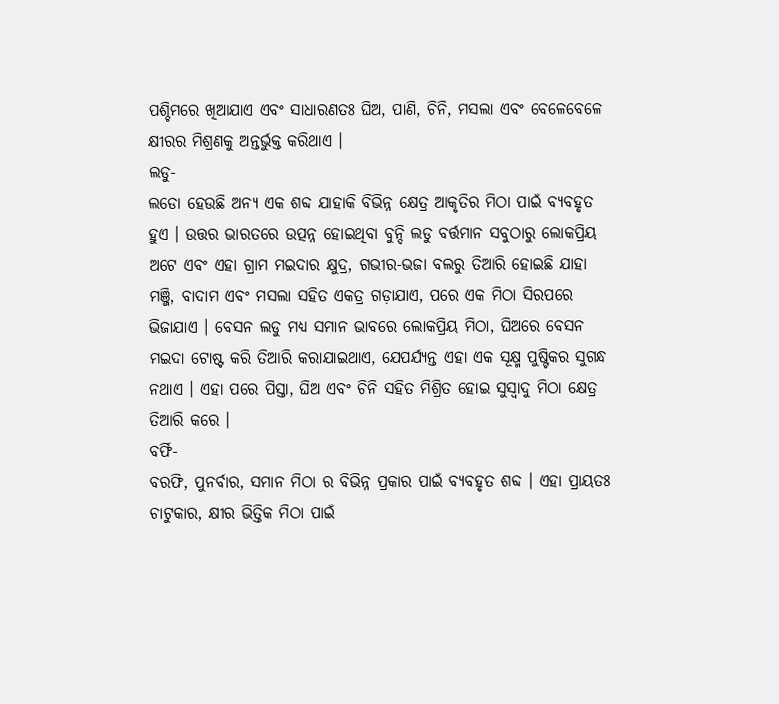ପଶ୍ଚିମରେ ଖିଆଯାଏ ଏବଂ ସାଧାରଣତଃ ଘିଅ, ପାଣି, ଚିନି, ମସଲା ଏବଂ ବେଳେବେଳେ କ୍ଷୀରର ମିଶ୍ରଣକୁ ଅନ୍ତର୍ଭୁକ୍ତ କରିଥାଏ ।
ଲଡୁ-
ଲଡୋ ହେଉଛି ଅନ୍ୟ ଏକ ଶବ୍ଦ ଯାହାକି ବିଭିନ୍ନ କ୍ଷେତ୍ର ଆକୃତିର ମିଠା ପାଇଁ ବ୍ୟବହୃତ ହୁଏ । ଉତ୍ତର ଭାରତରେ ଉତ୍ପନ୍ନ ହୋଇଥିବା ବୁନ୍ଦି ଲଡୁ ବର୍ତ୍ତମାନ ସବୁଠାରୁ ଲୋକପ୍ରିୟ ଅଟେ ଏବଂ ଏହା ଗ୍ରାମ ମଇଦାର କ୍ଷୁଦ୍ର, ଗଭୀର-ଭଜା ବଲରୁ ତିଆରି ହୋଇଛି ଯାହା ମଞ୍ଜି, ବାଦାମ ଏବଂ ମସଲା ସହିତ ଏକତ୍ର ଗଡ଼ାଯାଏ, ପରେ ଏକ ମିଠା ସିରପରେ ଭିଜାଯାଏ । ବେସନ ଲଡୁ ମଧ୍ୟ ସମାନ ଭାବରେ ଲୋକପ୍ରିୟ ମିଠା, ଘିଅରେ ବେସନ ମଇଦା ଟୋଷ୍ଟ କରି ତିଆରି କରାଯାଇଥାଏ, ଯେପର୍ଯ୍ୟନ୍ତ ଏହା ଏକ ସୂକ୍ଷ୍ମ ପୁଷ୍ଟିକର ସୁଗନ୍ଧ ନଥାଏ । ଏହା ପରେ ପିସ୍ତା, ଘିଅ ଏବଂ ଚିନି ସହିତ ମିଶ୍ରିତ ହୋଇ ସୁସ୍ୱାଦୁ ମିଠା କ୍ଷେତ୍ର ତିଆରି କରେ ।
ବର୍ଫି-
ବରଫି, ପୁନର୍ବାର, ସମାନ ମିଠା ର ବିଭିନ୍ନ ପ୍ରକାର ପାଇଁ ବ୍ୟବହୃତ ଶବ୍ଦ । ଏହା ପ୍ରାୟତଃ ଚାଟୁକାର, କ୍ଷୀର ଭିତ୍ତିକ ମିଠା ପାଇଁ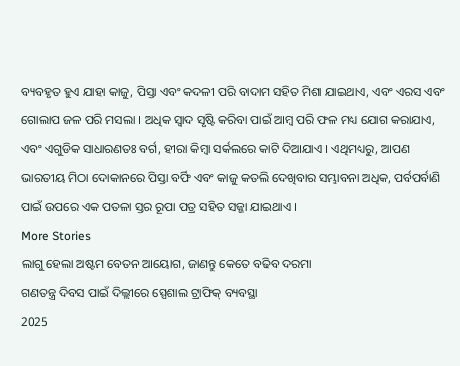ବ୍ୟବହୃତ ହୁଏ ଯାହା କାଜୁ, ପିସ୍ତା ଏବଂ କଦଳୀ ପରି ବାଦାମ ସହିତ ମିଶା ଯାଇଥାଏ, ଏବଂ ଏରସ ଏବଂ ଗୋଲାପ ଜଳ ପରି ମସଲା । ଅଧିକ ସ୍ୱାଦ ସୃଷ୍ଟି କରିବା ପାଇଁ ଆମ୍ବ ପରି ଫଳ ମଧ୍ୟ ଯୋଗ କରାଯାଏ, ଏବଂ ଏଗୁଡିକ ସାଧାରଣତଃ ବର୍ଗ, ହୀରା କିମ୍ବା ସର୍କଲରେ କାଟି ଦିଆଯାଏ । ଏଥିମଧ୍ୟରୁ, ଆପଣ ଭାରତୀୟ ମିଠା ଦୋକାନରେ ପିସ୍ତା ବର୍ଫି ଏବଂ କାଜୁ କତଲି ଦେଖିବାର ସମ୍ଭାବନା ଅଧିକ, ପର୍ବପର୍ବାଣି ପାଇଁ ଉପରେ ଏକ ପତଳା ସ୍ତର ରୂପା ପତ୍ର ସହିତ ସଜ୍ଜା ଯାଇଥାଏ ।
More Stories
ଲାଗୁ ହେଲା ଅଷ୍ଟମ ବେତନ ଆୟୋଗ, ଜାଣନ୍ତୁ କେତେ ବଢିବ ଦରମା
ଗଣତନ୍ତ୍ର ଦିବସ ପାଇଁ ଦିଲ୍ଲୀରେ ସ୍ପେଶାଲ ଟ୍ରାଫିକ୍ ବ୍ୟବସ୍ଥା
2025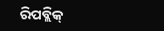ରିପବ୍ଲିକ୍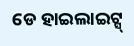ଡେ ହାଇଲାଇଟ୍ସ୍